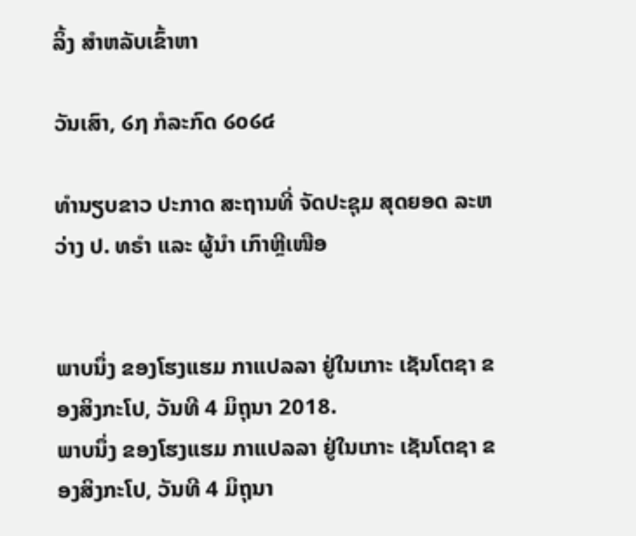ລິ້ງ ສຳຫລັບເຂົ້າຫາ

ວັນເສົາ, ໒໗ ກໍລະກົດ ໒໐໒໔

ທຳນຽບຂາວ ປະກາດ ສະຖານທີ່ ຈັດປະຊຸມ ສຸດຍອດ ລະຫວ່າງ ປ. ທຣຳ ແລະ ຜູ້ນຳ ເກົາຫຼີເໜືອ


ພາບນຶ່ງ ຂອງໂຮງແຮມ ກາແປລລາ ຢູ່ໃນເກາະ ເຊັນໂຕຊາ ຂອງສິງກະໂປ, ວັນທີ 4 ມິຖຸນາ 2018.
ພາບນຶ່ງ ຂອງໂຮງແຮມ ກາແປລລາ ຢູ່ໃນເກາະ ເຊັນໂຕຊາ ຂອງສິງກະໂປ, ວັນທີ 4 ມິຖຸນາ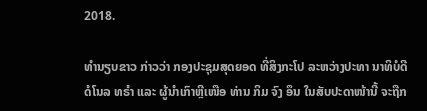2018.

ທຳນຽບຂາວ ກ່າວວ່າ ກອງປະຊຸມສຸດຍອດ ທີ່ສິງກະໂປ ລະຫວ່າງປະທາ ນາທິບໍດີ
ດໍໂນລ ທຣຳ ແລະ ຜູ້ນຳເກົາຫຼີເໜືອ ທ່ານ ກິມ ຈົງ ອຶນ ໃນສັບປະດາໜ້ານີ້ ຈະຖືກ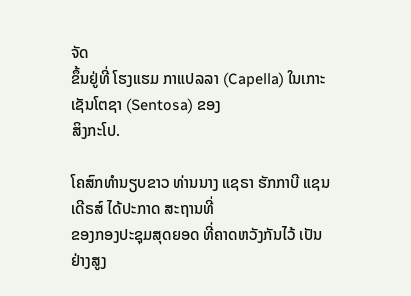ຈັດ
ຂຶ້ນຢູ່ທີ່ ໂຮງແຮມ ກາແປລລາ (Capella) ໃນເກາະ ເຊັນໂຕຊາ (Sentosa) ຂອງ
ສິງກະໂປ.

ໂຄສົກທຳນຽບຂາວ ທ່ານນາງ ແຊຣາ ຮັກກາບີ ແຊນເດີຣສ໌ ໄດ້ປະກາດ ສະຖານທີ່
ຂອງກອງປະຊຸມສຸດຍອດ ທີ່ຄາດຫວັງກັນໄວ້ ເປັນຢ່າງສູງ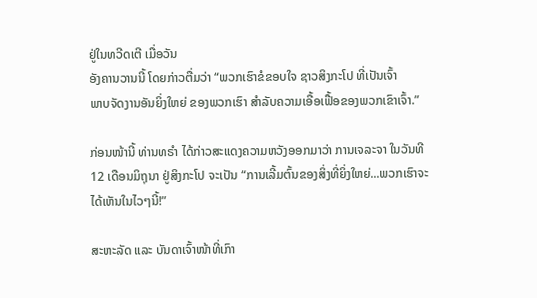ຢູ່ໃນທວີດເຕີ ເມື່ອວັນ
ອັງຄານວານນີ້ ໂດຍກ່າວຕື່ມວ່າ “ພວກເຮົາຂໍຂອບໃຈ ຊາວສິງກະໂປ ທີ່ເປັນເຈົ້າ
ພາບຈັດງານອັນຍິ່ງໃຫຍ່ ຂອງພວກເຮົາ ສຳລັບຄວາມເອື້ອເຟື້ອຂອງພວກເຂົາເຈົ້າ.”

ກ່ອນໜ້ານີ້ ທ່ານທຣຳ ໄດ້ກ່າວສະແດງຄວາມຫວັງອອກມາວ່າ ການເຈລະຈາ ໃນວັນທີ
12 ເດືອນມິຖຸນາ ຢູ່ສິງກະໂປ ຈະເປັນ “ການເລີ້ມຕົ້ນຂອງສິ່ງທີ່ຍິ່ງໃຫຍ່...ພວກເຮົາຈະ
ໄດ້ເຫັນໃນໄວໆນີ້!”

ສະຫະລັດ ແລະ ບັນດາເຈົ້າໜ້າທີ່ເກົາ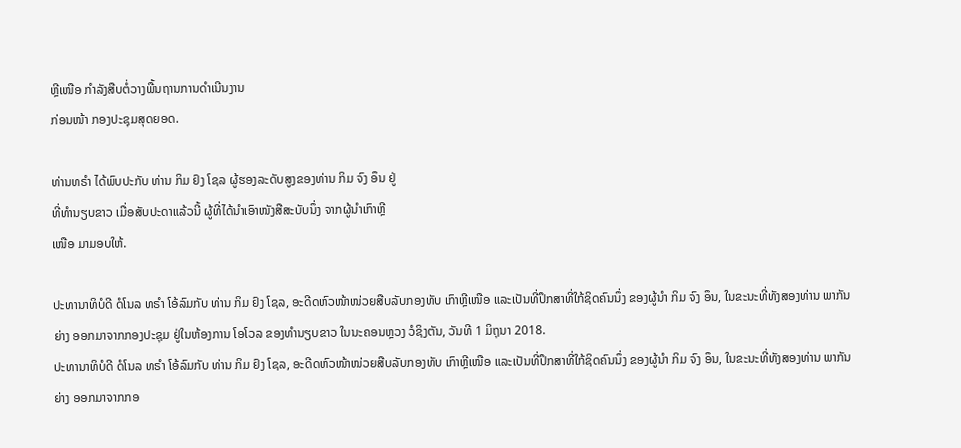ຫຼີເໜືອ ກຳລັງສືບຕໍ່ວາງພື້ນຖານການດຳເນີນງານ
ກ່ອນໜ້າ ກອງປະຊຸມສຸດຍອດ.

ທ່ານທຣຳ ໄດ້ພົບປະກັບ ທ່ານ ກິມ ຢົງ ໂຊລ ຜູ້ຮອງລະດັບສູງຂອງທ່ານ ກິມ ຈົງ ອຶນ ຢູ່
ທີ່ທຳນຽບຂາວ ເມື່ອສັບປະດາແລ້ວນີ້ ຜູ້ທີ່ໄດ້ນຳເອົາໜັງສືສະບັບນຶ່ງ ຈາກຜູ້ນຳເກົາຫຼີ
ເໜືອ ມາມອບໃຫ້.

ປະທານາທິບໍດີ ດໍໂນລ ທຣຳ ໂອ້ລົມກັບ ທ່ານ ກິມ ຢົງ ໂຊລ, ອະດີດຫົວໜ້າໜ່ວຍສືບລັບກອງທັບ ເກົາຫຼີເໜືອ ແລະເປັນທີ່ປຶກສາທີ່ໃກ້ຊິດຄົນນຶ່ງ ຂອງຜູ້ນຳ ກິມ ຈົງ ອຶນ, ໃນຂະນະທີ່ທັງສອງທ່ານ ພາກັນຍ່າງ ອອກມາຈາກກອງປະຊຸມ ຢູ່ໃນຫ້ອງການ ໂອໂວລ ຂອງທຳນຽບຂາວ ໃນນະຄອນຫຼວງ ວໍຊິງຕັນ, ວັນທີ 1 ມິຖຸນາ 2018.
ປະທານາທິບໍດີ ດໍໂນລ ທຣຳ ໂອ້ລົມກັບ ທ່ານ ກິມ ຢົງ ໂຊລ, ອະດີດຫົວໜ້າໜ່ວຍສືບລັບກອງທັບ ເກົາຫຼີເໜືອ ແລະເປັນທີ່ປຶກສາທີ່ໃກ້ຊິດຄົນນຶ່ງ ຂອງຜູ້ນຳ ກິມ ຈົງ ອຶນ, ໃນຂະນະທີ່ທັງສອງທ່ານ ພາກັນຍ່າງ ອອກມາຈາກກອ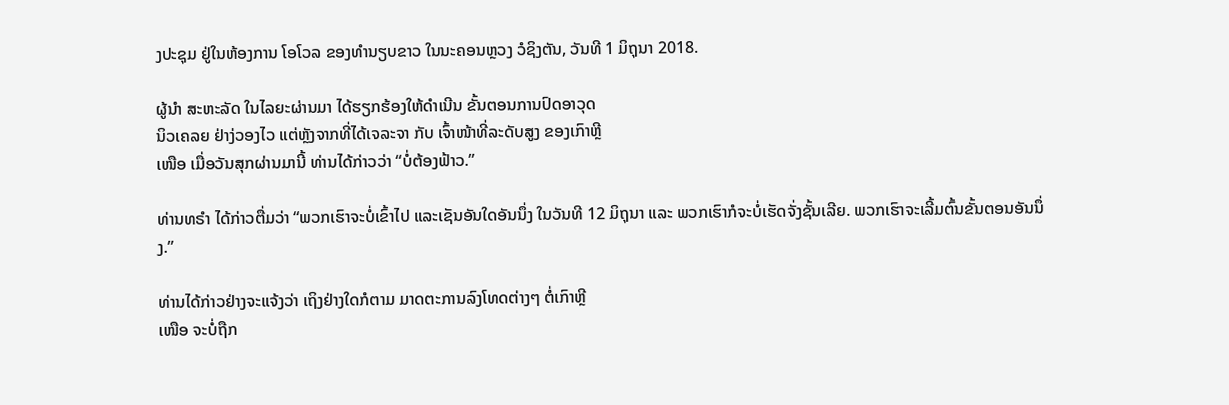ງປະຊຸມ ຢູ່ໃນຫ້ອງການ ໂອໂວລ ຂອງທຳນຽບຂາວ ໃນນະຄອນຫຼວງ ວໍຊິງຕັນ, ວັນທີ 1 ມິຖຸນາ 2018.

ຜູ້ນຳ ສະຫະລັດ ໃນໄລຍະຜ່ານມາ ໄດ້ຮຽກຮ້ອງໃຫ້ດຳເນີນ ຂັ້ນຕອນການປົດອາວຸດ
ນິວເຄລຍ ຢ່າງ່ວອງໄວ ແຕ່ຫຼັງຈາກທີ່ໄດ້ເຈລະຈາ ກັບ ເຈົ້າໜ້າທີ່ລະດັບສູງ ຂອງເກົາຫຼີ
ເໜືອ ເມື່ອວັນສຸກຜ່ານມານີ້ ທ່ານໄດ້ກ່າວວ່າ “ບໍ່ຕ້ອງຟ້າວ.”

ທ່ານທຣຳ ໄດ້ກ່າວຕື່ມວ່າ “ພວກເຮົາຈະບໍ່ເຂົ້າໄປ ແລະເຊັນອັນໃດອັນນຶ່ງ ໃນວັນທີ 12 ມິຖຸນາ ແລະ ພວກເຮົາກໍຈະບໍ່ເຮັດຈັ່ງຊັ້ນເລີຍ. ພວກເຮົາຈະເລີ້ມຕົ້ນຂັ້ນຕອນອັນນຶ່ງ.”

ທ່ານໄດ້ກ່າວຢ່າງຈະແຈ້ງວ່າ ເຖິງຢ່າງໃດກໍຕາມ ມາດຕະການລົງໂທດຕ່າງໆ ຕໍ່ເກົາຫຼີ
ເໜືອ ຈະບໍ່ຖືກ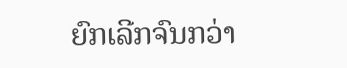ຍົກເລີກຈົນກວ່າ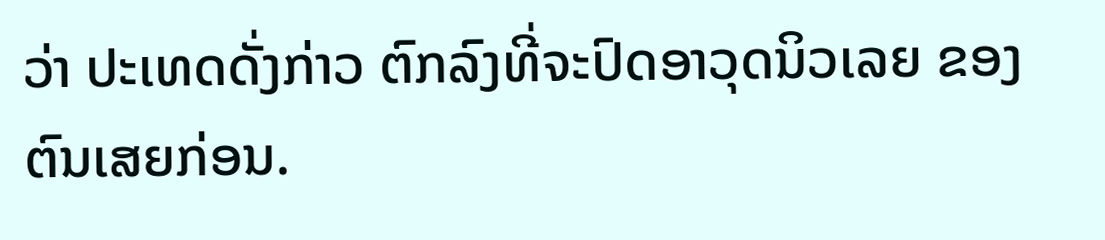ວ່າ ປະເທດດັ່ງກ່າວ ຕົກລົງທີ່ຈະປົດອາວຸດນິວເລຍ ຂອງ
ຕົນເສຍກ່ອນ.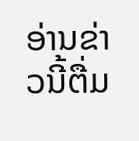ອ່ານຂ່າວນີ້ຕື່ມ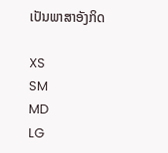ເປັນພາສາອັງກິດ

XS
SM
MD
LG